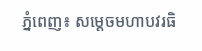ភ្នំពេញ៖ សម្តេចមហាបវរធិ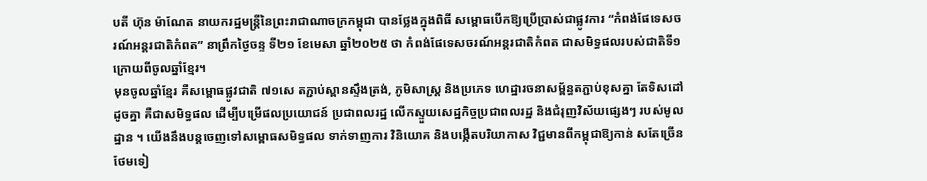បតី ហ៊ុន ម៉ាណែត នាយករដ្ឋមន្ត្រីនៃព្រះរាជាណាចក្រកម្ពុជា បានថ្លែងក្នុងពិធី សម្ពោធបើកឱ្យប្រើប្រាស់ជាផ្លូវការ “កំពង់ផែទេសចរណ៍អន្តរជាតិកំពត” នាព្រឹកថ្ងៃចន្ទ ទី២១ ខែមេសា ឆ្នាំ២០២៥ ថា កំពង់ផែទេសចរណ៍អន្តរជាតិកំពត ជាសមិទ្ធផលរបស់ជាតិទី១ ក្រោយពីចូលឆ្នាំខ្មែរ។
មុនចូលឆ្នាំខ្មែរ គឺសម្ពោធផ្លូវជាតិ ៧១សេ តភ្ជាប់ស្ពានស្ទឹងត្រង់, ភូមិសាស្រ្ត និងប្រភេទ ហេដ្ឋារចនាសម្ព័ន្ធតភ្ជាប់ខុសគ្នា តែទិសដៅដូចគ្នា គឺជាសមិទ្ធផល ដើម្បីបម្រើផលប្រយោជន៍ ប្រជាពលរដ្ឋ លើកស្ទួយសេដ្ឋកិច្ចប្រជាពលរដ្ឋ និងជំរុញវិស័យផ្សេងៗ របស់មូលដ្ឋាន ។ យើងនឹងបន្តចេញទៅសម្ពោធសមិទ្ធផល ទាក់ទាញការ វិនិយោគ និងបង្កើតបរិយាកាស វិជ្ជមានពីកម្ពុជាឱ្យកាន់ សតែច្រើនថែមទៀ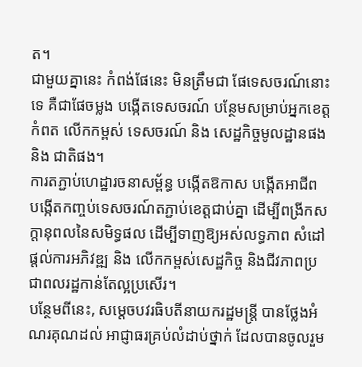ត។
ជាមួយគ្នានេះ កំពង់ផែនេះ មិនត្រឹមជា ផែទេសចរណ៍នោះទេ គឺជាផែចម្លង បង្កើតទេសចរណ៍ បន្ថែមសម្រាប់អ្នកខេត្តកំពត លើកកម្ពស់ ទេសចរណ៍ និង សេដ្ឋកិច្ចមូលដ្ឋានផង និង ជាតិផង។
ការតភ្ជាប់ហេដ្ឋារចនាសម្ព័ន្ធ បង្កើតឱកាស បង្កើតអាជីព បង្កើតកញ្ចប់ទេសចរណ៍តភ្ជាប់ខេត្តជាប់គ្នា ដើម្បីពង្រីកសក្តានុពលនៃសមិទ្ធផល ដើម្បីទាញឱ្យអស់លទ្ធភាព សំដៅផ្តល់ការអភិវឌ្ឍ និង លើកកម្ពស់សេដ្ឋកិច្ច និងជីវភាពប្រជាពលរដ្ឋកាន់តែល្អប្រសើរ។
បន្ថែមពីនេះ, សម្តេចបវរធិបតីនាយករដ្ឋមន្ត្រី បានថ្លែងអំណរគុណដល់ អាជ្ញាធរគ្រប់លំដាប់ថ្នាក់ ដែលបានចូលរួម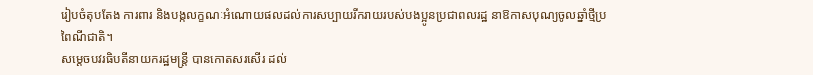រៀបចំតុបតែង ការពារ និងបង្កលក្ខណៈអំណោយផលដល់ការសប្បាយរីករាយរបស់បងប្អូនប្រជាពលរដ្ឋ នាឱកាសបុណ្យចូលឆ្នាំថ្មីប្រពៃណីជាតិ។
សម្តេចបវរធិបតីនាយករដ្ឋមន្ត្រី បានកោតសរសើរ ដល់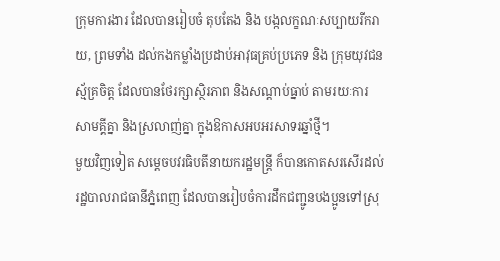ក្រុមការងារ ដែលបានរៀបចំ តុបតែង និង បង្កលក្ខណៈសប្បាយរីករាយ, ព្រមទាំង ដល់កងកម្លាំងប្រដាប់អាវុធគ្រប់ប្រភេទ និង ក្រុមយុវជនស្ម័គ្រចិត្ត ដែលបានថែរក្សាស្ថិរភាព និងសណ្តាប់ធ្នាប់ តាមរយៈការសាមគ្គីគ្នា និងស្រលាញ់គ្នា ក្នុងឱកាសអបអរសាទរឆ្នាំថ្មី។
មួយវិញទៀត សម្តេចបវរធិបតីនាយករដ្ឋមន្ត្រី ក៏បានកោតសរសើរដល់រដ្ឋបាលរាជធានីភ្នំពេញ ដែលបានរៀបចំការដឹកជញ្ជូនបងប្អូនទៅស្រុ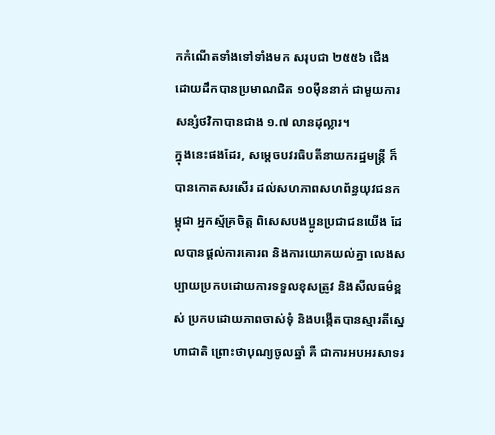កកំណើតទាំងទៅទាំងមក សរុបជា ២៥៥៦ ជើង ដោយដឹកបានប្រមាណជិត ១០ម៉ឺននាក់ ជាមួយការសន្សំថវិកាបានជាង ១.៧ លានដុល្លារ។
ក្នុងនេះផងដែរ, សម្តេចបវរធិបតីនាយករដ្ឋមន្ត្រី ក៏បានកោតសរសើរ ដល់សហភាពសហព័ន្ធយុវជនកម្ពុជា អ្នកស្ម័គ្រចិត្ត ពិសេសបងប្អូនប្រជាជនយើង ដែលបានផ្តល់ការគោរព និងការយោគយល់គ្នា លេងសប្បាយប្រកបដោយការទទួលខុសត្រូវ និងសីលធម៌ខ្ពស់ ប្រកបដោយភាពចាស់ទុំ និងបង្កើតបានស្មារតីស្នេហាជាតិ ព្រោះថាបុណ្យចូលឆ្នាំ គឺ ជាការអបអរសាទរ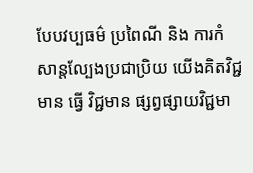បែបវប្បធម៌ ប្រពៃណី និង ការកំសាន្តល្បែងប្រជាប្រិយ យើងគិតវិជ្ជមាន ធ្វើ វិជ្ជមាន ផ្សព្វផ្សាយវិជ្ជមា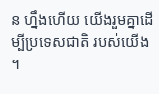ន ហ្នឹងហើយ យើងរួមគ្នាដើម្បីប្រទេសជាតិ របស់យើង ។